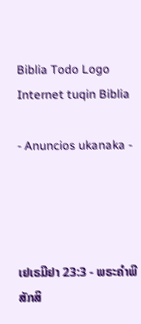Biblia Todo Logo
Internet tuqin Biblia

- Anuncios ukanaka -




ເຢເຣມີຢາ 23:3 - ພຣະຄຳພີສັກສິ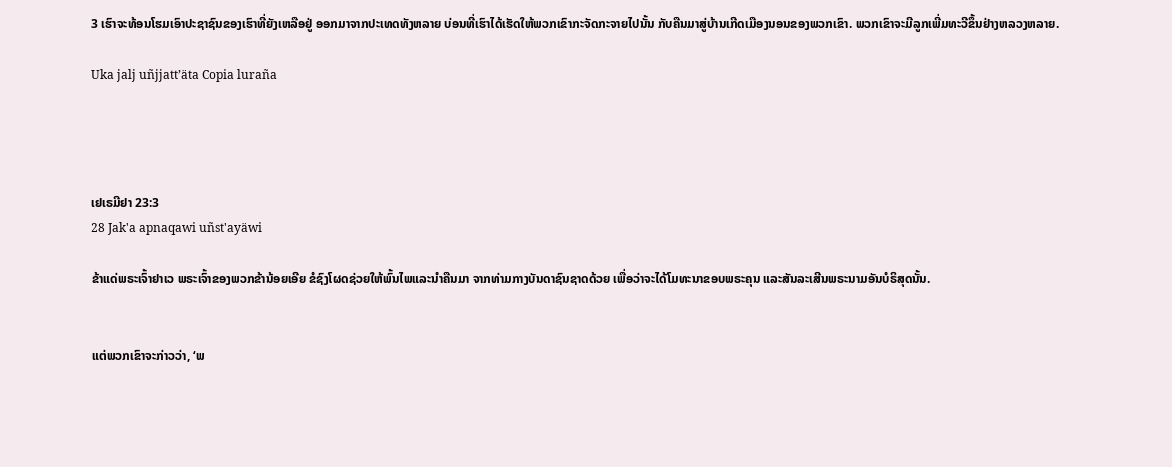3 ເຮົາຈະທ້ອນໂຮມເອົາປະຊາຊົນຂອງເຮົາທີ່ຍັງເຫລືອຢູ່ ອອກມາຈາກປະເທດທັງຫລາຍ ບ່ອນທີ່ເຮົາໄດ້ເຮັດໃຫ້ພວກເຂົາກະຈັດກະຈາຍໄປນັ້ນ ກັບຄືນມາສູ່ບ້ານເກີດເມືອງນອນຂອງພວກເຂົາ. ພວກເຂົາຈະມີລູກເພີ່ມທະວີຂຶ້ນຢ່າງຫລວງຫລາຍ.

Uka jalj uñjjattʼäta Copia luraña




ເຢເຣມີຢາ 23:3
28 Jak'a apnaqawi uñst'ayäwi

ຂ້າແດ່ພຣະເຈົ້າຢາເວ ພຣະເຈົ້າຂອງພວກຂ້ານ້ອຍເອີຍ ຂໍຊົງໂຜດຊ່ວຍໃຫ້ພົ້ນໄພແລະນຳຄືນມາ ຈາກທ່າມກາງບັນດາຊົນຊາດດ້ວຍ ເພື່ອວ່າຈະໄດ້ໂມທະນາຂອບພຣະຄຸນ ແລະສັນລະເສີນພຣະນາມອັນບໍຣິສຸດນັ້ນ.


ແຕ່ພວກເຂົາຈະກ່າວວ່າ, ‘ພ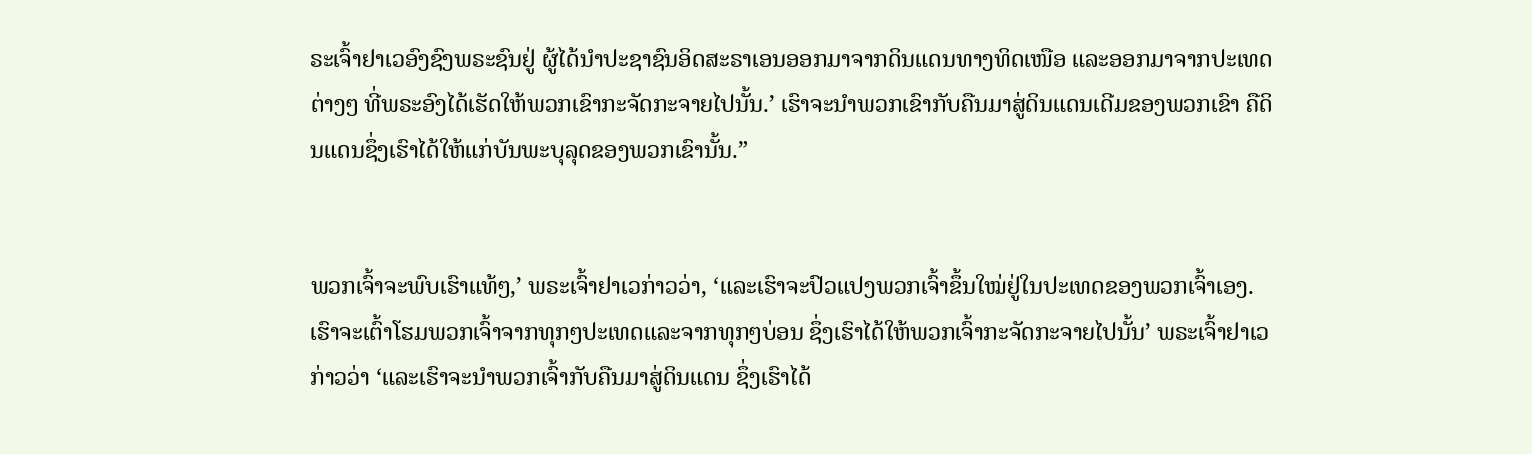ຣະເຈົ້າຢາເວອົງຊົງພຣະຊົນຢູ່ ຜູ້ໄດ້ນຳປະຊາຊົນອິດສະຣາເອນອອກມາຈາກດິນແດນທາງທິດເໜືອ ແລະອອກມາຈາກປະເທດຕ່າງໆ ທີ່ພຣະອົງໄດ້ເຮັດໃຫ້ພວກເຂົາກະຈັດກະຈາຍໄປນັ້ນ.’ ເຮົາຈະນຳພວກເຂົາກັບຄືນມາສູ່ດິນແດນເດີມຂອງພວກເຂົາ ຄືດິນແດນຊຶ່ງເຮົາໄດ້ໃຫ້ແກ່ບັນພະບຸລຸດຂອງພວກເຂົານັ້ນ.”


ພວກເຈົ້າຈະພົບເຮົາແທ້ໆ,’ ພຣະເຈົ້າຢາເວກ່າວວ່າ, ‘ແລະເຮົາຈະປົວແປງພວກເຈົ້າຂຶ້ນໃໝ່ຢູ່ໃນປະເທດຂອງພວກເຈົ້າເອງ. ເຮົາຈະເຕົ້າໂຮມພວກເຈົ້າຈາກທຸກໆປະເທດແລະຈາກທຸກໆບ່ອນ ຊຶ່ງເຮົາໄດ້ໃຫ້ພວກເຈົ້າກະຈັດກະຈາຍໄປນັ້ນ’ ພຣະເຈົ້າຢາເວກ່າວວ່າ ‘ແລະເຮົາຈະນຳພວກເຈົ້າກັບຄືນມາສູ່ດິນແດນ ຊຶ່ງເຮົາໄດ້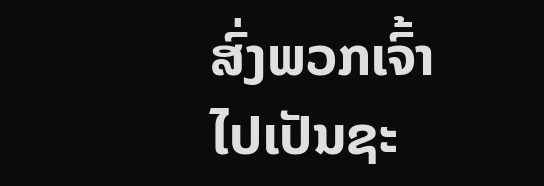ສົ່ງພວກເຈົ້າໄປເປັນຊະ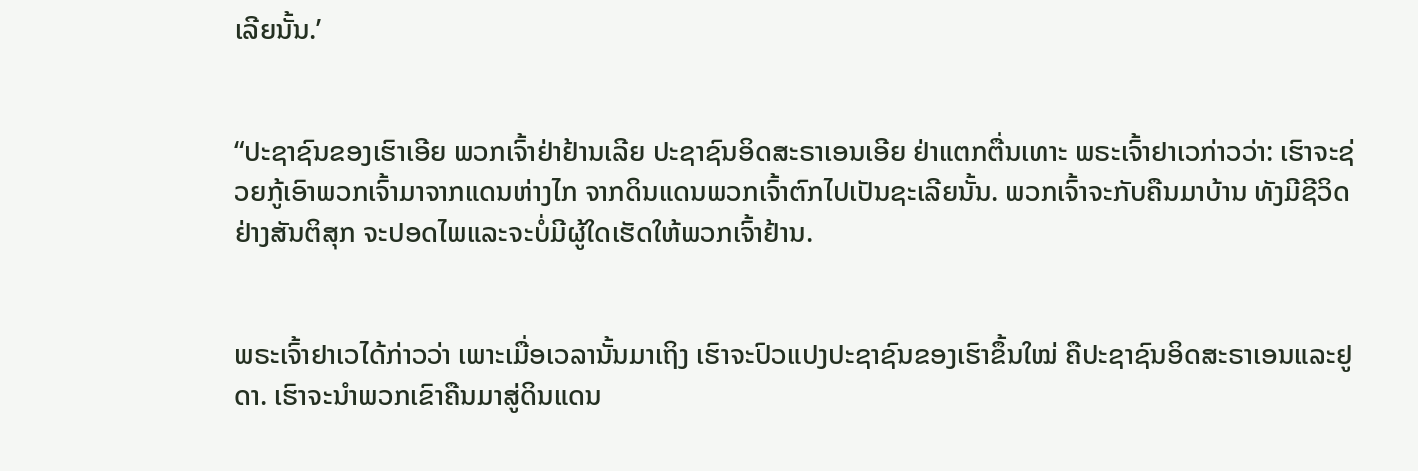ເລີຍນັ້ນ.’


“ປະຊາຊົນຂອງເຮົາເອີຍ ພວກເຈົ້າຢ່າຢ້ານເລີຍ ປະຊາຊົນອິດສະຣາເອນເອີຍ ຢ່າແຕກຕື່ນເທາະ ພຣະເຈົ້າຢາເວກ່າວວ່າ: ເຮົາຈະຊ່ວຍກູ້ເອົາພວກເຈົ້າມາຈາກແດນຫ່າງໄກ ຈາກດິນແດນພວກເຈົ້າຕົກໄປເປັນຊະເລີຍນັ້ນ. ພວກເຈົ້າຈະກັບຄືນມາບ້ານ ທັງມີຊີວິດຢ່າງສັນຕິສຸກ ຈະປອດໄພແລະຈະບໍ່ມີຜູ້ໃດເຮັດໃຫ້ພວກເຈົ້າຢ້ານ.


ພຣະເຈົ້າຢາເວໄດ້ກ່າວວ່າ ເພາະເມື່ອເວລານັ້ນມາເຖິງ ເຮົາຈະປົວແປງປະຊາຊົນຂອງເຮົາຂຶ້ນໃໝ່ ຄືປະຊາຊົນອິດສະຣາເອນແລະຢູດາ. ເຮົາຈະນຳພວກເຂົາຄືນມາສູ່ດິນແດນ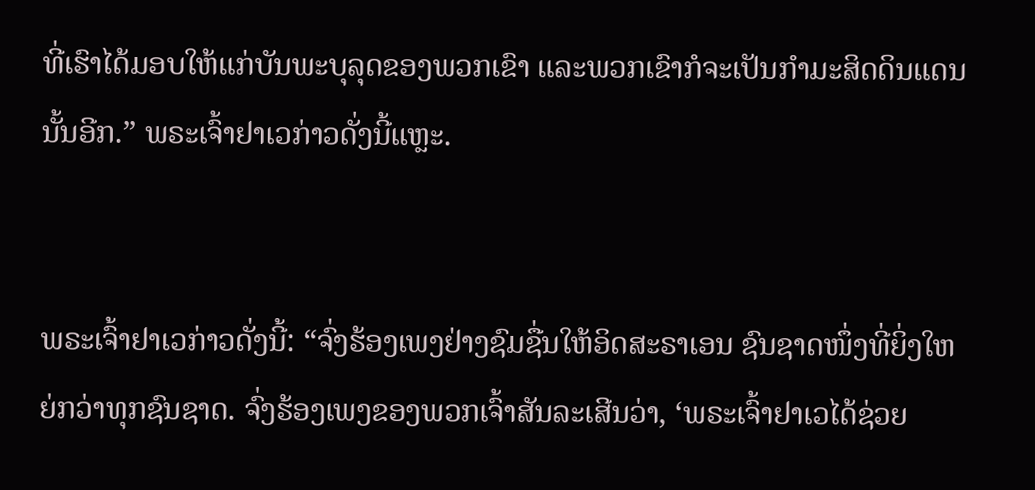ທີ່ເຮົາໄດ້ມອບໃຫ້ແກ່ບັນພະບຸລຸດຂອງພວກເຂົາ ແລະພວກເຂົາກໍຈະເປັນກຳມະສິດດິນແດນນັ້ນອີກ.” ພຣະເຈົ້າຢາເວກ່າວດັ່ງນີ້ແຫຼະ.


ພຣະເຈົ້າຢາເວກ່າວດັ່ງນີ້: “ຈົ່ງຮ້ອງເພງຢ່າງຊົມຊື່ນໃຫ້ອິດສະຣາເອນ ຊົນຊາດໜຶ່ງທີ່ຍິ່ງໃຫຍ່ກວ່າທຸກຊົນຊາດ. ຈົ່ງຮ້ອງເພງຂອງພວກເຈົ້າສັນລະເສີນວ່າ, ‘ພຣະເຈົ້າຢາເວໄດ້ຊ່ວຍ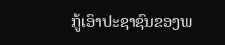ກູ້ເອົາປະຊາຊົນຂອງພ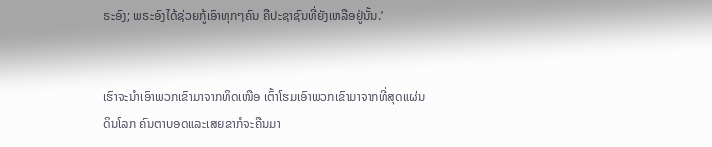ຣະອົງ; ພຣະອົງໄດ້ຊ່ວຍກູ້ເອົາທຸກໆຄົນ ຄືປະຊາຊົນທີ່ຍັງເຫລືອຢູ່ນັ້ນ.’


ເຮົາຈະນຳເອົາພວກເຂົາມາຈາກທິດເໜືອ ເຕົ້າໂຮມເອົາພວກເຂົາມາຈາກທີ່ສຸດແຜ່ນດິນໂລກ ຄົນຕາບອດແລະເສຍຂາກໍຈະຄືນມາ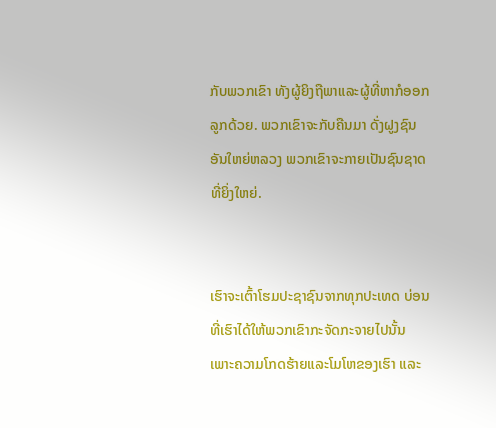ກັບພວກເຂົາ ທັງຜູ້ຍິງຖືພາແລະຜູ້ທີ່ຫາກໍອອກລູກດ້ວຍ. ພວກເຂົາຈະກັບຄືນມາ ດັ່ງຝູງຊົນອັນໃຫຍ່ຫລວງ ພວກເຂົາຈະກາຍເປັນຊົນຊາດທີ່ຍິ່ງໃຫຍ່.


ເຮົາຈະເຕົ້າໂຮມປະຊາຊົນຈາກທຸກປະເທດ ບ່ອນທີ່ເຮົາໄດ້ໃຫ້ພວກເຂົາກະຈັດກະຈາຍໄປນັ້ນ ເພາະຄວາມໂກດຮ້າຍແລະໂມໂຫຂອງເຮົາ ແລະ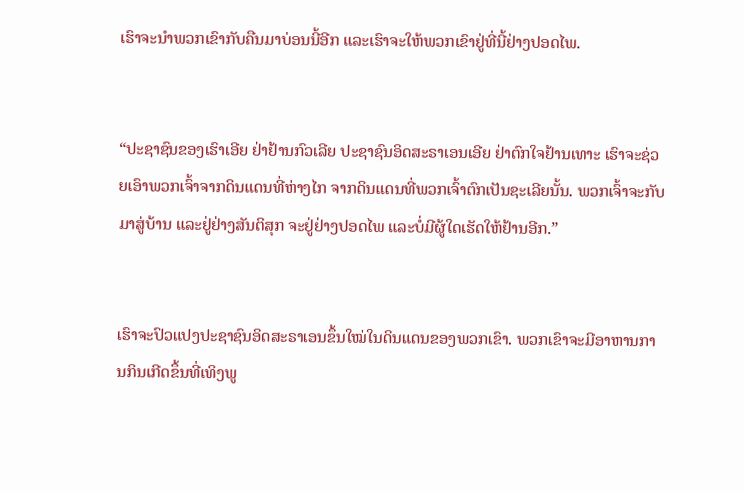ເຮົາຈະນຳພວກເຂົາກັບຄືນມາບ່ອນນີ້ອີກ ແລະເຮົາຈະໃຫ້ພວກເຂົາຢູ່ທີ່ນີ້ຢ່າງປອດໄພ.


“ປະຊາຊົນຂອງເຮົາເອີຍ ຢ່າຢ້ານກົວເລີຍ ປະຊາຊົນອິດສະຣາເອນເອີຍ ຢ່າຕົກໃຈຢ້ານເທາະ ເຮົາຈະຊ່ວຍເອົາພວກເຈົ້າຈາກດິນແດນທີ່ຫ່າງໄກ ຈາກດິນແດນທີ່ພວກເຈົ້າຕົກເປັນຊະເລີຍນັ້ນ. ພວກເຈົ້າຈະກັບມາສູ່ບ້ານ ແລະຢູ່ຢ່າງສັນຕິສຸກ ຈະຢູ່ຢ່າງປອດໄພ ແລະບໍ່ມີຜູ້ໃດເຮັດໃຫ້ຢ້ານອີກ.”


ເຮົາຈະປົວແປງປະຊາຊົນອິດສະຣາເອນຂຶ້ນໃໝ່ໃນດິນແດນຂອງພວກເຂົາ. ພວກເຂົາຈະມີອາຫານການກິນເກີດຂຶ້ນທີ່ເທິງພູ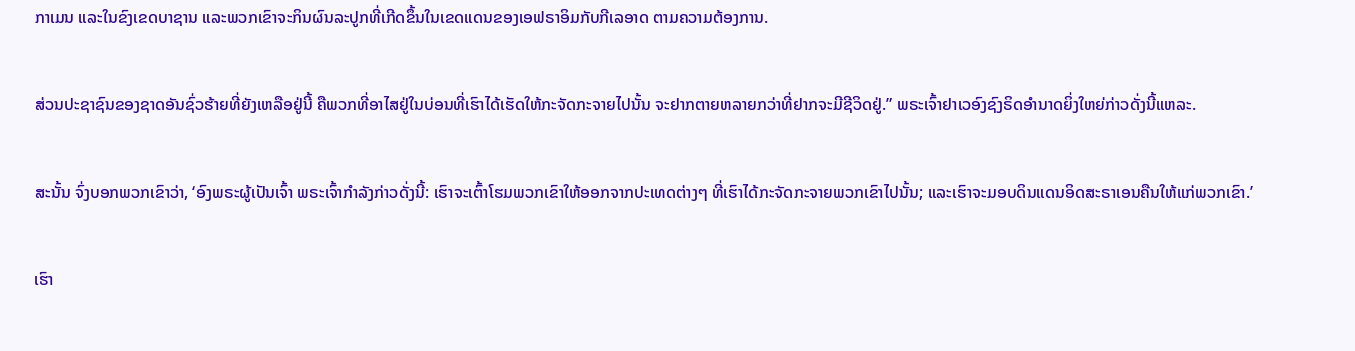ກາເມນ ແລະໃນຂົງເຂດບາຊານ ແລະພວກເຂົາຈະກິນຜົນລະປູກທີ່ເກີດຂຶ້ນໃນເຂດແດນຂອງເອຟຣາອິມກັບກີເລອາດ ຕາມຄວາມຕ້ອງການ.


ສ່ວນປະຊາຊົນຂອງຊາດອັນຊົ່ວຮ້າຍທີ່ຍັງເຫລືອຢູ່ນີ້ ຄືພວກທີ່ອາໄສຢູ່ໃນບ່ອນທີ່ເຮົາໄດ້ເຮັດໃຫ້ກະຈັດກະຈາຍໄປນັ້ນ ຈະຢາກຕາຍຫລາຍກວ່າທີ່ຢາກຈະມີຊີວິດຢູ່.” ພຣະເຈົ້າຢາເວອົງຊົງຣິດອຳນາດຍິ່ງໃຫຍ່ກ່າວດັ່ງນີ້ແຫລະ.


ສະນັ້ນ ຈົ່ງບອກພວກເຂົາວ່າ, ‘ອົງພຣະຜູ້ເປັນເຈົ້າ ພຣະເຈົ້າກຳລັງກ່າວດັ່ງນີ້: ເຮົາຈະເຕົ້າໂຮມພວກເຂົາໃຫ້ອອກຈາກປະເທດຕ່າງໆ ທີ່ເຮົາໄດ້ກະຈັດກະຈາຍພວກເຂົາໄປນັ້ນ; ແລະເຮົາຈະມອບດິນແດນອິດສະຣາເອນຄືນໃຫ້ແກ່ພວກເຂົາ.’


ເຮົາ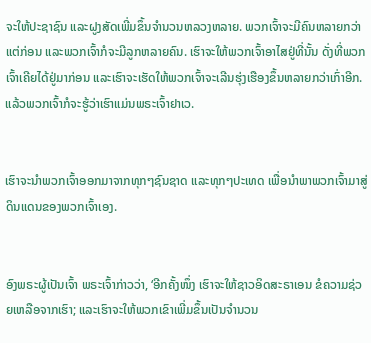ຈະໃຫ້ປະຊາຊົນ ແລະຝູງສັດເພີ່ມຂຶ້ນຈຳນວນຫລວງຫລາຍ. ພວກເຈົ້າຈະມີຄົນຫລາຍກວ່າແຕ່ກ່ອນ ແລະພວກເຈົ້າກໍຈະມີລູກຫລາຍຄົນ. ເຮົາຈະໃຫ້ພວກເຈົ້າອາໄສຢູ່ທີ່ນັ້ນ ດັ່ງທີ່ພວກເຈົ້າເຄີຍໄດ້ຢູ່ມາກ່ອນ ແລະເຮົາຈະເຮັດໃຫ້ພວກເຈົ້າຈະເລີນຮຸ່ງເຮືອງຂຶ້ນຫລາຍກວ່າເກົ່າອີກ. ແລ້ວພວກເຈົ້າກໍຈະຮູ້ວ່າເຮົາແມ່ນພຣະເຈົ້າຢາເວ.


ເຮົາຈະນຳພວກເຈົ້າອອກມາຈາກທຸກໆຊົນຊາດ ແລະທຸກໆປະເທດ ເພື່ອນຳພາພວກເຈົ້າມາສູ່ດິນແດນຂອງພວກເຈົ້າເອງ.


ອົງພຣະຜູ້ເປັນເຈົ້າ ພຣະເຈົ້າກ່າວວ່າ, ‘ອີກຄັ້ງໜຶ່ງ ເຮົາຈະໃຫ້ຊາວອິດສະຣາເອນ ຂໍຄວາມຊ່ວຍເຫລືອຈາກເຮົາ; ແລະເຮົາຈະໃຫ້ພວກເຂົາເພີ່ມຂຶ້ນເປັນຈຳນວນ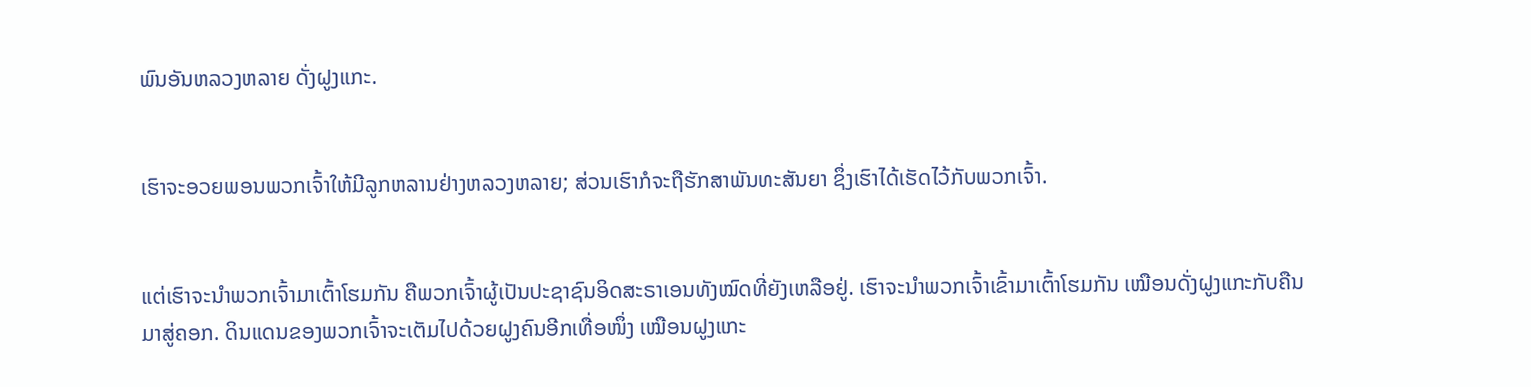ພົນອັນຫລວງຫລາຍ ດັ່ງຝູງແກະ.


ເຮົາຈະອວຍພອນພວກເຈົ້າໃຫ້ມີລູກຫລານຢ່າງຫລວງຫລາຍ; ສ່ວນເຮົາກໍຈະຖືຮັກສາພັນທະສັນຍາ ຊຶ່ງເຮົາໄດ້ເຮັດໄວ້ກັບພວກເຈົ້າ.


ແຕ່ເຮົາຈະນຳພວກເຈົ້າມາເຕົ້າໂຮມກັນ ຄືພວກເຈົ້າຜູ້ເປັນປະຊາຊົນອິດສະຣາເອນທັງໝົດທີ່ຍັງເຫລືອຢູ່. ເຮົາຈະນຳພວກເຈົ້າເຂົ້າມາເຕົ້າໂຮມກັນ ເໝືອນດັ່ງຝູງແກະກັບຄືນມາສູ່ຄອກ. ດິນແດນຂອງພວກເຈົ້າຈະເຕັມໄປດ້ວຍຝູງຄົນອີກເທື່ອໜຶ່ງ ເໝືອນຝູງແກະ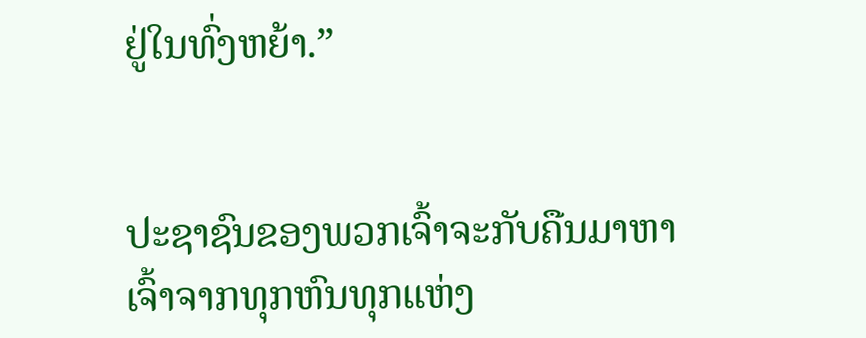ຢູ່ໃນທົ່ງຫຍ້າ.”


ປະຊາຊົນຂອງພວກເຈົ້າຈະກັບຄືນມາຫາເຈົ້າຈາກທຸກຫົນທຸກແຫ່ງ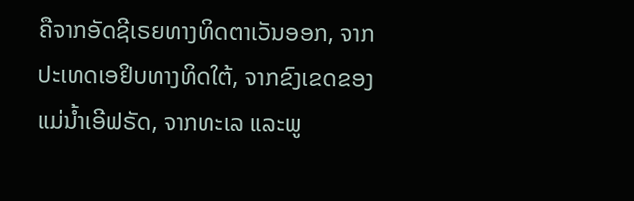ຄືຈາກອັດຊີເຣຍທາງທິດຕາເວັນອອກ, ຈາກປະເທດເອຢິບທາງທິດໃຕ້, ຈາກຂົງເຂດຂອງແມ່ນໍ້າເອີຟຣັດ, ຈາກທະເລ ແລະພູ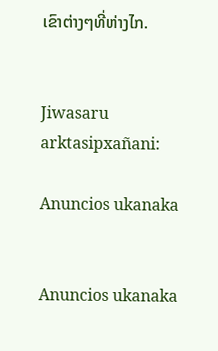ເຂົາຕ່າງໆທີ່ຫ່າງໄກ.


Jiwasaru arktasipxañani:

Anuncios ukanaka


Anuncios ukanaka